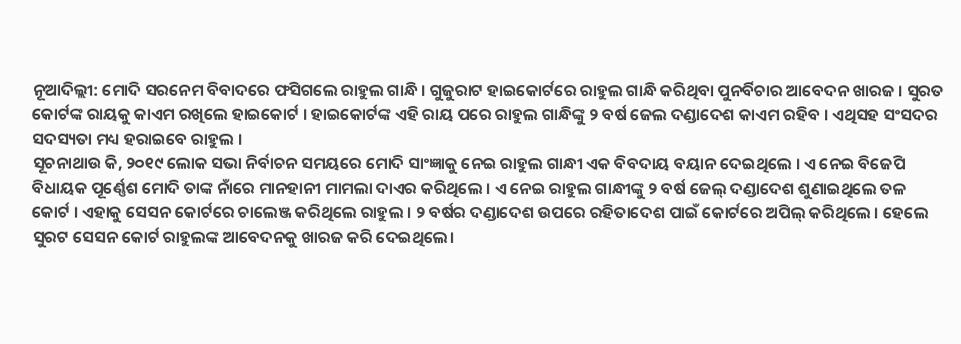ନୂଆଦିଲ୍ଲୀ: ମୋଦି ସରନେମ ବିବାଦରେ ଫସିଗଲେ ରାହୁଲ ଗାନ୍ଧି । ଗୁଜୁରାଟ ହାଇକୋର୍ଟରେ ରାହୁଲ ଗାନ୍ଧି କରିଥିବା ପୁନର୍ବିଚାର ଆବେଦନ ଖାରଜ । ସୁରତ କୋର୍ଟଙ୍କ ରାୟକୁ କାଏମ ରଖିଲେ ହାଇକୋର୍ଟ । ହାଇକୋର୍ଟଙ୍କ ଏହି ରାୟ ପରେ ରାହୁଲ ଗାନ୍ଧିଙ୍କୁ ୨ ବର୍ଷ ଜେଲ ଦଣ୍ଡାଦେଶ କାଏମ ରହିବ । ଏଥିସହ ସଂସଦର ସଦସ୍ୟତା ମଧ୍ୟ ହରାଇବେ ରାହୁଲ ।
ସୂଚନାଥାଉ କି, ୨୦୧୯ ଲୋକ ସଭା ନିର୍ବାଚନ ସମୟରେ ମୋଦି ସାଂଜ୍ଞାକୁ ନେଇ ରାହୁଲ ଗାନ୍ଧୀ ଏକ ବିବଦାୟ ବୟାନ ଦେଇଥିଲେ । ଏ ନେଇ ବିଜେପି ବିଧାୟକ ପୂର୍ଣ୍ଣେଶ ମୋଦି ତାଙ୍କ ନାଁରେ ମାନହାନୀ ମାମଲା ଦାଏର କରିଥିଲେ । ଏ ନେଇ ରାହୁଲ ଗାନ୍ଧୀଙ୍କୁ ୨ ବର୍ଷ ଜେଲ୍ ଦଣ୍ଡାଦେଶ ଶୁଣାଇଥିଲେ ତଳ କୋର୍ଟ । ଏହାକୁ ସେସନ କୋର୍ଟରେ ଚାଲେଞ୍ଜ କରିଥିଲେ ରାହୁଲ । ୨ ବର୍ଷର ଦଣ୍ଡାଦେଶ ଉପରେ ରହିତାଦେଶ ପାଇଁ କୋର୍ଟରେ ଅପିଲ୍ କରିଥିଲେ । ହେଲେ ସୁରଟ ସେସନ କୋର୍ଟ ରାହୁଲଙ୍କ ଆବେଦନକୁ ଖାରଜ କରି ଦେଇଥିଲେ।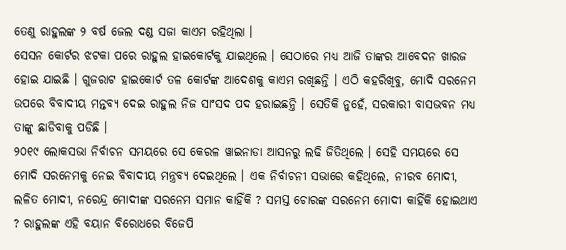ତେଣୁ ରାହୁଲଙ୍କ ୨ ବର୍ଷ ଜେଲ ଦଣ୍ଡ ସଜା କାଏମ ରହିଥିଲା ।
ସେସନ କୋର୍ଟର ଝଟକା ପରେ ରାହୁଲ ହାଇକୋର୍ଟକୁ ଯାଇଥିଲେ । ସେଠାରେ ମଧ୍ୟ ଆଜି ତାଙ୍କର ଆବେଦନ ଖାରଜ ହୋଇ ଯାଇଛି । ଗୁଜରାଟ ହାଇକୋର୍ଟ ତଳ କୋର୍ଟଙ୍କ ଆଦେଶକୁ କାଏମ ରଖିଛନ୍ତି । ଏଠି କହରିଖିବୁ, ମୋଦି ସରନେମ ଉପରେ ବିବାଦୀୟ ମନ୍ତବ୍ୟ ଦେଇ ରାହୁଲ ନିଜ ସାଂସଦ ପଦ ହରାଇଛନ୍ତି । ସେତିକି ନୁହେଁ, ସରକାରୀ ବାସଭବନ ମଧ୍ୟ ତାଙ୍କୁ ଛାଡିବାକୁ ପଡିଛି ।
୨୦୧୯ ଲୋକସଭା ନିର୍ବାଚନ ସମୟରେ ସେ କେରଳ ୱାଇନାଡା ଆସନରୁ ଲଢି ଜିତିଥିଲେ । ସେହି ସମୟରେ ସେ ମୋଦି ସରନେମକୁ ନେଇ ବିବାଦୀୟ ମନ୍ତ୍ରବ୍ୟ ଦେଇଥିଲେ । ଏକ ନିର୍ବାଚନୀ ସଭାରେ କହିଥିଲେ, ନୀରବ ମୋଦୀ, ଲଳିତ ମୋଦୀ, ନରେନ୍ଦ୍ର ମୋଦୀଙ୍କ ସରନେମ ସମାନ କାହିଁକି ? ସମସ୍ତ ଚୋରଙ୍କ ସରନେମ ମୋଦୀ କାହିଁକି ହୋଇଥାଏ ? ରାହୁଲଙ୍କ ଏହି ବୟାନ ବିରୋଧରେ ବିଜେପି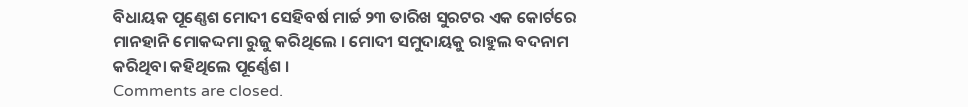ବିଧାୟକ ପୂଣ୍ଣେଶ ମୋଦୀ ସେହିବର୍ଷ ମାର୍ଚ୍ଚ ୨୩ ତାରିଖ ସୁରଟର ଏକ କୋର୍ଟରେ ମାନହାନି ମୋକଦ୍ଦମା ରୁଜୁ କରିଥିଲେ । ମୋଦୀ ସମୁଦାୟକୁ ରାହୁଲ ବଦନାମ କରିଥିବା କହିଥିଲେ ପୂର୍ଣ୍ଣେଶ ।
Comments are closed.